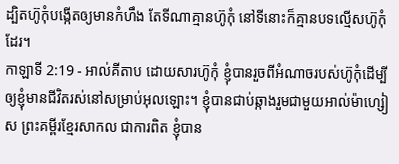ដ្បិតហ៊ូកុំបង្កើតឲ្យមានកំហឹង តែទីណាគ្មានហ៊ូកុំ នៅទីនោះក៏គ្មានបទល្មើសហ៊ូកុំដែរ។
កាឡាទី 2:19 - អាល់គីតាប ដោយសារហ៊ូកុំ ខ្ញុំបានរួចពីអំណាចរបស់ហ៊ូកុំដើម្បីឲ្យខ្ញុំមានជីវិតរស់នៅសម្រាប់អុលឡោះ។ ខ្ញុំបានជាប់ឆ្កាងរួមជាមួយអាល់ម៉ាហ្សៀស ព្រះគម្ពីរខ្មែរសាកល ជាការពិត ខ្ញុំបាន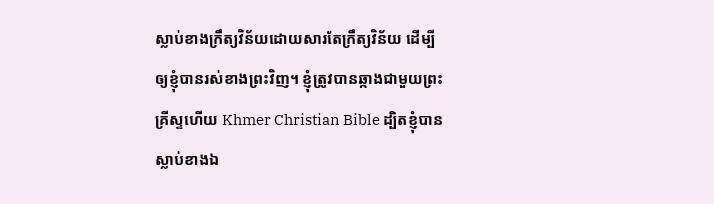ស្លាប់ខាងក្រឹត្យវិន័យដោយសារតែក្រឹត្យវិន័យ ដើម្បីឲ្យខ្ញុំបានរស់ខាងព្រះវិញ។ ខ្ញុំត្រូវបានឆ្កាងជាមួយព្រះគ្រីស្ទហើយ Khmer Christian Bible ដ្បិតខ្ញុំបានស្លាប់ខាងឯ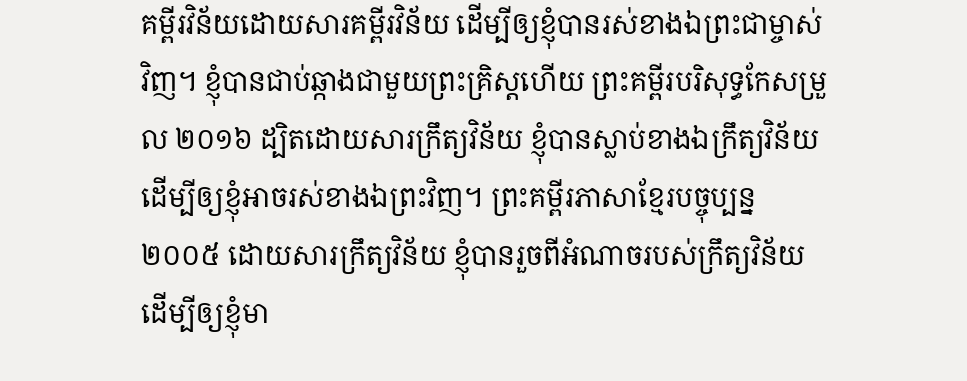គម្ពីរវិន័យដោយសារគម្ពីរវិន័យ ដើម្បីឲ្យខ្ញុំបានរស់ខាងឯព្រះជាម្ចាស់វិញ។ ខ្ញុំបានជាប់ឆ្កាងជាមួយព្រះគ្រិស្ដហើយ ព្រះគម្ពីរបរិសុទ្ធកែសម្រួល ២០១៦ ដ្បិតដោយសារក្រឹត្យវិន័យ ខ្ញុំបានស្លាប់ខាងឯក្រឹត្យវិន័យ ដើម្បីឲ្យខ្ញុំអាចរស់ខាងឯព្រះវិញ។ ព្រះគម្ពីរភាសាខ្មែរបច្ចុប្បន្ន ២០០៥ ដោយសារក្រឹត្យវិន័យ ខ្ញុំបានរួចពីអំណាចរបស់ក្រឹត្យវិន័យ ដើម្បីឲ្យខ្ញុំមា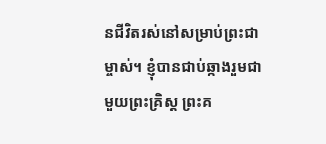នជីវិតរស់នៅសម្រាប់ព្រះជាម្ចាស់។ ខ្ញុំបានជាប់ឆ្កាងរួមជាមួយព្រះគ្រិស្ត ព្រះគ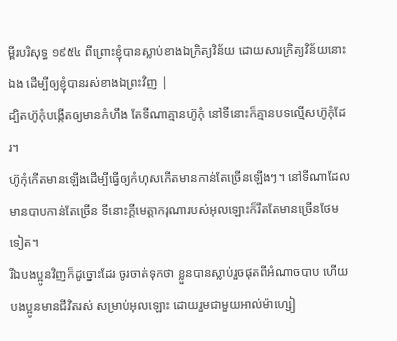ម្ពីរបរិសុទ្ធ ១៩៥៤ ពីព្រោះខ្ញុំបានស្លាប់ខាងឯក្រិត្យវិន័យ ដោយសារក្រិត្យវិន័យនោះឯង ដើម្បីឲ្យខ្ញុំបានរស់ខាងឯព្រះវិញ |
ដ្បិតហ៊ូកុំបង្កើតឲ្យមានកំហឹង តែទីណាគ្មានហ៊ូកុំ នៅទីនោះក៏គ្មានបទល្មើសហ៊ូកុំដែរ។
ហ៊ូកុំកើតមានឡើងដើម្បីធ្វើឲ្យកំហុសកើតមានកាន់តែច្រើនឡើងៗ។ នៅទីណាដែលមានបាបកាន់តែច្រើន ទីនោះក្តីមេត្តាករុណារបស់អុលឡោះក៏រឹតតែមានច្រើនថែមទៀត។
រីឯបងប្អូនវិញក៏ដូច្នោះដែរ ចូរចាត់ទុកថា ខ្លួនបានស្លាប់រួចផុតពីអំណាចបាប ហើយបងប្អូនមានជីវិតរស់ សម្រាប់អុលឡោះ ដោយរួមជាមួយអាល់ម៉ាហ្សៀ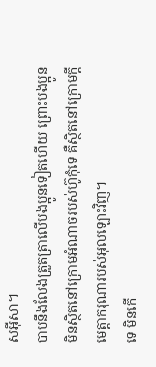សអ៊ីសា។
បាបនឹងលែងត្រួតត្រាលើបងប្អូនទៀតហើយ ព្រោះបងប្អូនមិនស្ថិតនៅក្រោមអំណាចរបស់ហ៊ូកុំទេ គឺស្ថិតនៅក្រោមក្តីមេត្តាករុណារបស់អុលឡោះវិញ។
ទេ មិនកើ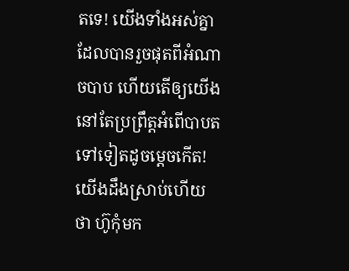តទេ! យើងទាំងអស់គ្នាដែលបានរួចផុតពីអំណាចបាប ហើយតើឲ្យយើងនៅតែប្រព្រឹត្ដអំពើបាបតទៅទៀតដូចម្ដេចកើត!
យើងដឹងស្រាប់ហើយថា ហ៊ូកុំមក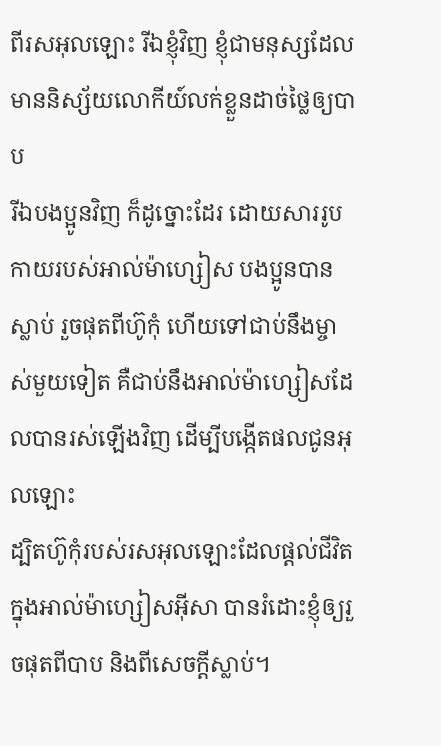ពីរសអុលឡោះ រីឯខ្ញុំវិញ ខ្ញុំជាមនុស្សដែលមាននិស្ស័យលោកីយ៍លក់ខ្លួនដាច់ថ្លៃឲ្យបាប
រីឯបងប្អូនវិញ ក៏ដូច្នោះដែរ ដោយសាររូបកាយរបស់អាល់ម៉ាហ្សៀស បងប្អូនបានស្លាប់ រួចផុតពីហ៊ូកុំ ហើយទៅជាប់នឹងម្ចាស់មួយទៀត គឺជាប់នឹងអាល់ម៉ាហ្សៀសដែលបានរស់ឡើងវិញ ដើម្បីបង្កើតផលជូនអុលឡោះ
ដ្បិតហ៊ូកុំរបស់រសអុលឡោះដែលផ្ដល់ជីវិតក្នុងអាល់ម៉ាហ្សៀសអ៊ីសា បានរំដោះខ្ញុំឲ្យរួចផុតពីបាប និងពីសេចក្ដីស្លាប់។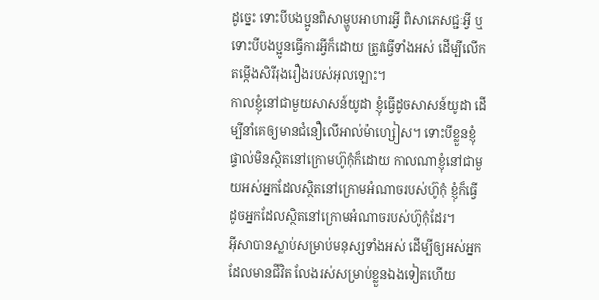ដូច្នេះ ទោះបីបងប្អូនពិសាម្ហូបអាហារអ្វី ពិសាភេសជ្ជៈអ្វី ឬទោះបីបងប្អូនធ្វើការអ្វីក៏ដោយ ត្រូវធ្វើទាំងអស់ ដើម្បីលើកតម្កើងសិរីរុងរឿងរបស់អុលឡោះ។
កាលខ្ញុំនៅជាមួយសាសន៍យូដា ខ្ញុំធ្វើដូចសាសន៍យូដា ដើម្បីនាំគេឲ្យមានជំនឿលើអាល់ម៉ាហ្សៀស។ ទោះបីខ្លួនខ្ញុំផ្ទាល់មិនស្ថិតនៅក្រោមហ៊ូកុំក៏ដោយ កាលណាខ្ញុំនៅជាមួយអស់អ្នកដែលស្ថិតនៅក្រោមអំណាចរបស់ហ៊ូកុំ ខ្ញុំក៏ធ្វើដូចអ្នកដែលស្ថិតនៅក្រោមអំណាចរបស់ហ៊ូកុំដែរ។
អ៊ីសាបានស្លាប់សម្រាប់មនុស្សទាំងអស់ ដើម្បីឲ្យអស់អ្នកដែលមានជីវិត លែងរស់សម្រាប់ខ្លួនឯងទៀតហើយ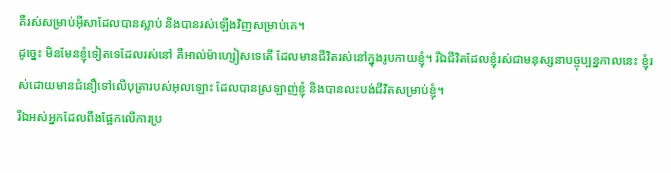គឺរស់សម្រាប់អ៊ីសាដែលបានស្លាប់ និងបានរស់ឡើងវិញសម្រាប់គេ។
ដូច្នេះ មិនមែនខ្ញុំទៀតទេដែលរស់នៅ គឺអាល់ម៉ាហ្សៀសទេតើ ដែលមានជីវិតរស់នៅក្នុងរូបកាយខ្ញុំ។ រីឯជីវិតដែលខ្ញុំរស់ជាមនុស្សនាបច្ចុប្បន្នកាលនេះ ខ្ញុំរស់ដោយមានជំនឿទៅលើបុត្រារបស់អុលឡោះ ដែលបានស្រឡាញ់ខ្ញុំ និងបានលះបង់ជីវិតសម្រាប់ខ្ញុំ។
រីឯអស់អ្នកដែលពឹងផ្អែកលើការប្រ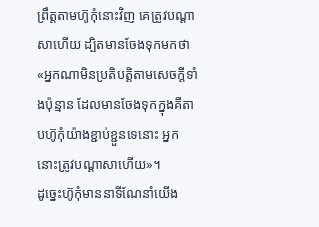ព្រឹត្ដតាមហ៊ូកុំនោះវិញ គេត្រូវបណ្ដាសាហើយ ដ្បិតមានចែងទុកមកថា «អ្នកណាមិនប្រតិបត្ដិតាមសេចក្ដីទាំងប៉ុន្មាន ដែលមានចែងទុកក្នុងគីតាបហ៊ូកុំយ៉ាងខ្ជាប់ខ្ជួនទេនោះ អ្នកនោះត្រូវបណ្ដាសាហើយ»។
ដូច្នេះហ៊ូកុំមាននាទីណែនាំយើង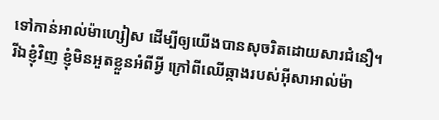ទៅកាន់អាល់ម៉ាហ្សៀស ដើម្បីឲ្យយើងបានសុចរិតដោយសារជំនឿ។
រីឯខ្ញុំវិញ ខ្ញុំមិនអួតខ្លួនអំពីអ្វី ក្រៅពីឈើឆ្កាងរបស់អ៊ីសាអាល់ម៉ា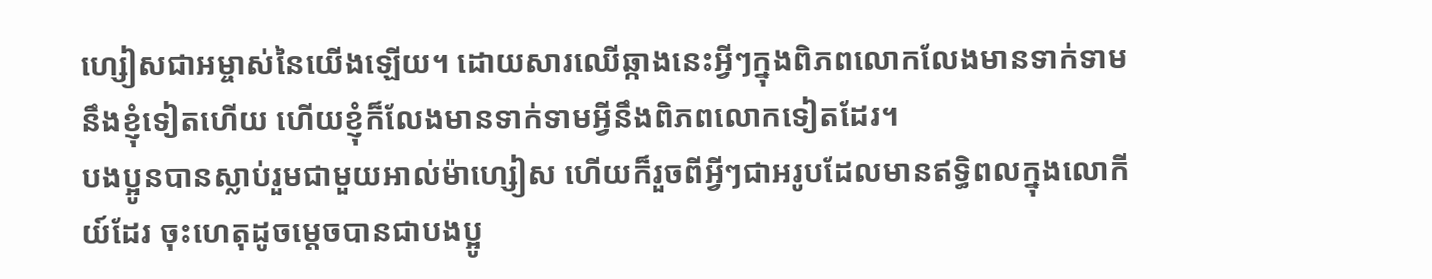ហ្សៀសជាអម្ចាស់នៃយើងឡើយ។ ដោយសារឈើឆ្កាងនេះអ្វីៗក្នុងពិភពលោកលែងមានទាក់ទាមនឹងខ្ញុំទៀតហើយ ហើយខ្ញុំក៏លែងមានទាក់ទាមអ្វីនឹងពិភពលោកទៀតដែរ។
បងប្អូនបានស្លាប់រួមជាមួយអាល់ម៉ាហ្សៀស ហើយក៏រួចពីអ្វីៗជាអរូបដែលមានឥទ្ធិពលក្នុងលោកីយ៍ដែរ ចុះហេតុដូចម្ដេចបានជាបងប្អូ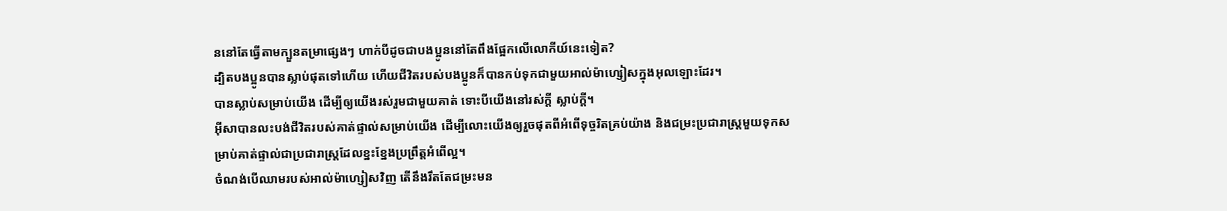ននៅតែធ្វើតាមក្បួនតម្រាផ្សេងៗ ហាក់បីដូចជាបងប្អូននៅតែពឹងផ្អែកលើលោកីយ៍នេះទៀត?
ដ្បិតបងប្អូនបានស្លាប់ផុតទៅហើយ ហើយជីវិតរបស់បងប្អូនក៏បានកប់ទុកជាមួយអាល់ម៉ាហ្សៀសក្នុងអុលឡោះដែរ។
បានស្លាប់សម្រាប់យើង ដើម្បីឲ្យយើងរស់រួមជាមួយគាត់ ទោះបីយើងនៅរស់ក្ដី ស្លាប់ក្ដី។
អ៊ីសាបានលះបង់ជីវិតរបស់គាត់ផ្ទាល់សម្រាប់យើង ដើម្បីលោះយើងឲ្យរួចផុតពីអំពើទុច្ចរិតគ្រប់យ៉ាង និងជម្រះប្រជារាស្ដ្រមួយទុកសម្រាប់គាត់ផ្ទាល់ជាប្រជារាស្ដ្រដែលខ្នះខ្នែងប្រព្រឹត្ដអំពើល្អ។
ចំណង់បើឈាមរបស់អាល់ម៉ាហ្សៀសវិញ តើនឹងរឹតតែជម្រះមន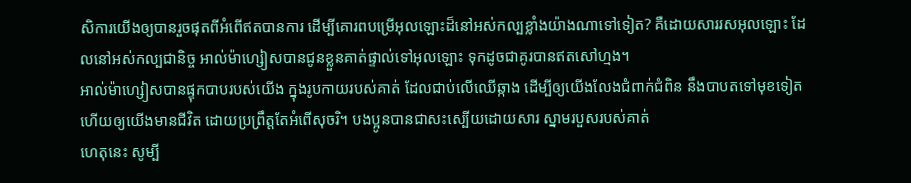សិការយើងឲ្យបានរួចផុតពីអំពើឥតបានការ ដើម្បីគោរពបម្រើអុលឡោះដ៏នៅអស់កល្បខ្លាំងយ៉ាងណាទៅទៀត? គឺដោយសាររសអុលឡោះ ដែលនៅអស់កល្បជានិច្ច អាល់ម៉ាហ្សៀសបានជូនខ្លួនគាត់ផ្ទាល់ទៅអុលឡោះ ទុកដូចជាគូរបានឥតសៅហ្មង។
អាល់ម៉ាហ្សៀសបានផ្ទុកបាបរបស់យើង ក្នុងរូបកាយរបស់គាត់ ដែលជាប់លើឈើឆ្កាង ដើម្បីឲ្យយើងលែងជំពាក់ជំពិន នឹងបាបតទៅមុខទៀត ហើយឲ្យយើងមានជីវិត ដោយប្រព្រឹត្តតែអំពើសុចរិ។ បងប្អូនបានជាសះស្បើយដោយសារ ស្នាមរបួសរបស់គាត់
ហេតុនេះ សូម្បី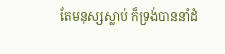តែមនុស្សស្លាប់ ក៏ទ្រង់បាននាំដំ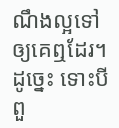ណឹងល្អទៅឲ្យគេឮដែរ។ ដូច្នេះ ទោះបីពួ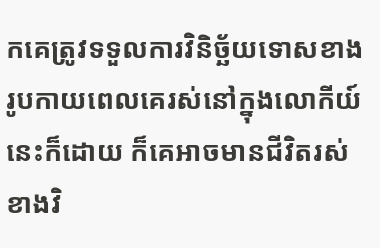កគេត្រូវទទួលការវិនិច្ឆ័យទោសខាងរូបកាយពេលគេរស់នៅក្នុងលោកីយ៍នេះក៏ដោយ ក៏គេអាចមានជីវិតរស់ខាងវិ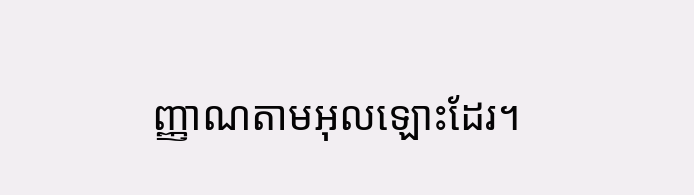ញ្ញាណតាមអុលឡោះដែរ។